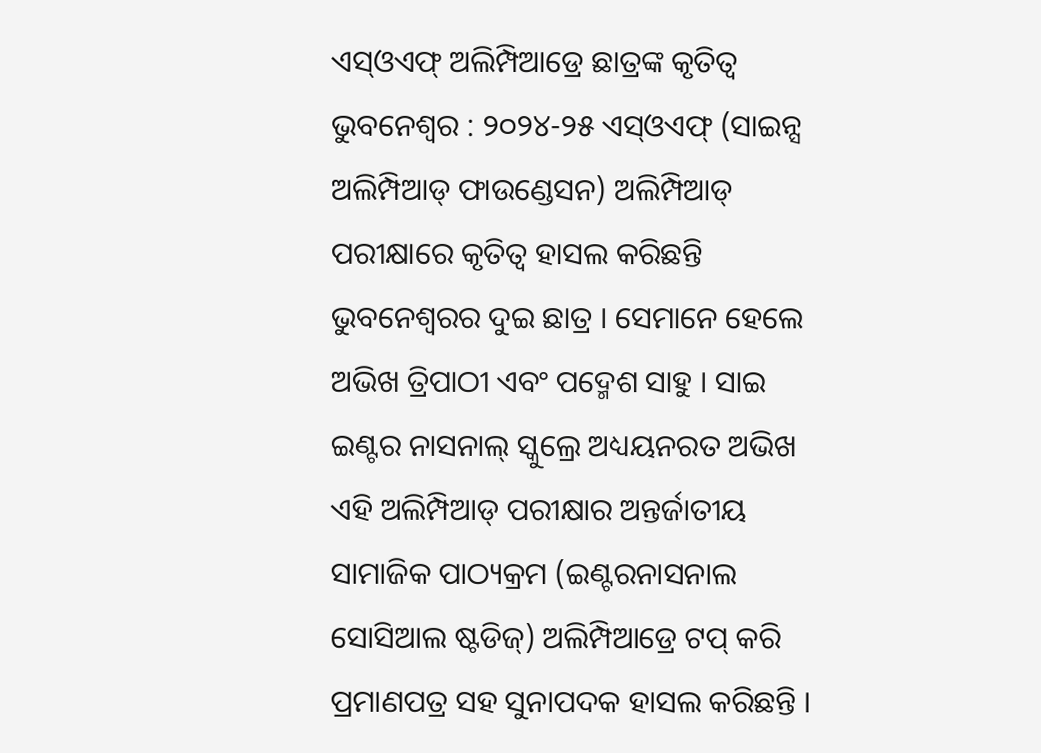ଏସ୍ଓଏଫ୍ ଅଲିମ୍ପିଆଡ୍ରେ ଛାତ୍ରଙ୍କ କୃତିତ୍ୱ
ଭୁବନେଶ୍ୱର : ୨୦୨୪-୨୫ ଏସ୍ଓଏଫ୍ (ସାଇନ୍ସ ଅଲିମ୍ପିଆଡ୍ ଫାଉଣ୍ଡେସନ) ଅଲିମ୍ପିଆଡ୍ ପରୀକ୍ଷାରେ କୃତିତ୍ୱ ହାସଲ କରିଛନ୍ତି ଭୁବନେଶ୍ୱରର ଦୁଇ ଛାତ୍ର । ସେମାନେ ହେଲେ ଅଭିଖ ତ୍ରିପାଠୀ ଏବଂ ପଦ୍ମେଶ ସାହୁ । ସାଇ ଇଣ୍ଟର ନାସନାଲ୍ ସ୍କୁଲ୍ରେ ଅଧ୍ୟୟନରତ ଅଭିଖ ଏହି ଅଲିମ୍ପିଆଡ୍ ପରୀକ୍ଷାର ଅନ୍ତର୍ଜାତୀୟ ସାମାଜିକ ପାଠ୍ୟକ୍ରମ (ଇଣ୍ଟରନାସନାଲ ସୋସିଆଲ ଷ୍ଟଡିଜ୍) ଅଲିମ୍ପିଆଡ୍ରେ ଟପ୍ କରି ପ୍ରମାଣପତ୍ର ସହ ସୁନାପଦକ ହାସଲ କରିଛନ୍ତି ।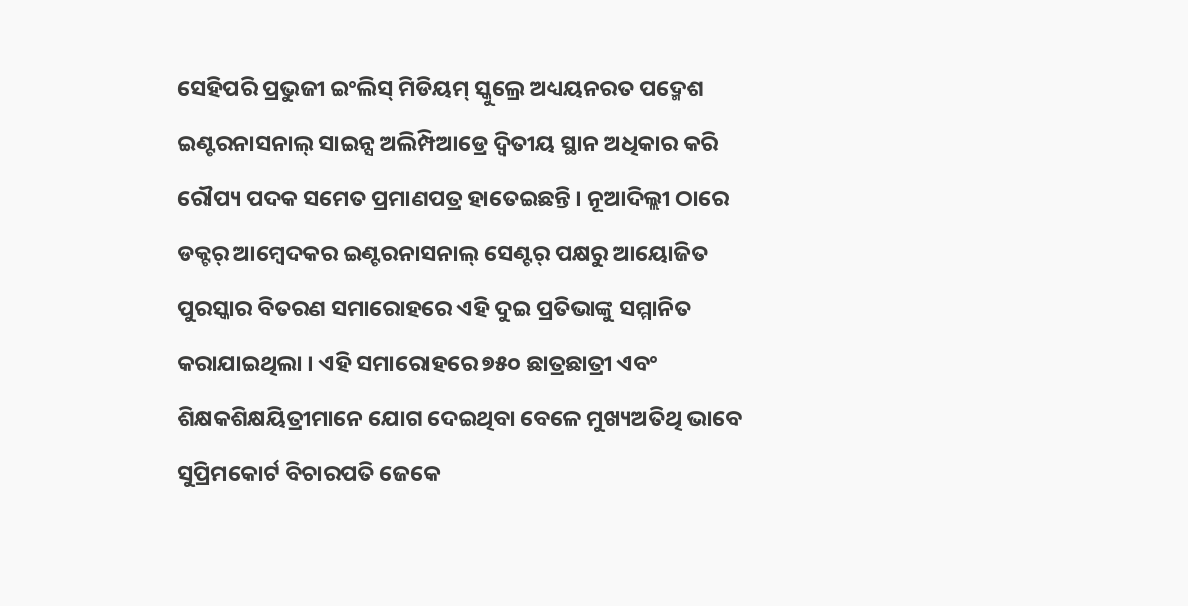ସେହିପରି ପ୍ରଭୁଜୀ ଇଂଲିସ୍ ମିଡିୟମ୍ ସ୍କୁଲ୍ରେ ଅଧ୍ୟୟନରତ ପଦ୍ମେଶ ଇଣ୍ଟରନାସନାଲ୍ ସାଇନ୍ସ ଅଲିମ୍ପିଆଡ୍ରେ ଦ୍ୱିତୀୟ ସ୍ଥାନ ଅଧିକାର କରି ରୌପ୍ୟ ପଦକ ସମେତ ପ୍ରମାଣପତ୍ର ହାତେଇଛନ୍ତି । ନୂଆଦିଲ୍ଲୀ ଠାରେ ଡକ୍ଟର୍ ଆମ୍ବେଦକର ଇଣ୍ଟରନାସନାଲ୍ ସେଣ୍ଟର୍ ପକ୍ଷରୁ ଆୟୋଜିତ ପୁରସ୍କାର ବିତରଣ ସମାରୋହରେ ଏହି ଦୁଇ ପ୍ରତିଭାଙ୍କୁ ସମ୍ମାନିତ କରାଯାଇଥିଲା । ଏହି ସମାରୋହରେ ୭୫୦ ଛାତ୍ରଛାତ୍ରୀ ଏବଂ ଶିକ୍ଷକଶିକ୍ଷୟିତ୍ରୀମାନେ ଯୋଗ ଦେଇଥିବା ବେଳେ ମୁଖ୍ୟଅତିଥି ଭାବେ ସୁପ୍ରିମକୋର୍ଟ ବିଚାରପତି ଜେକେ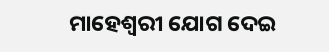ମାହେଶ୍ୱରୀ ଯୋଗ ଦେଇ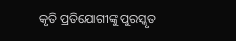କୃତି ପ୍ରତିଯୋଗୀଙ୍କୁ ପୁରସ୍କୃତ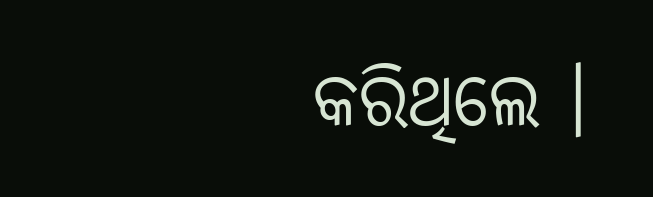କରିଥିଲେ ।